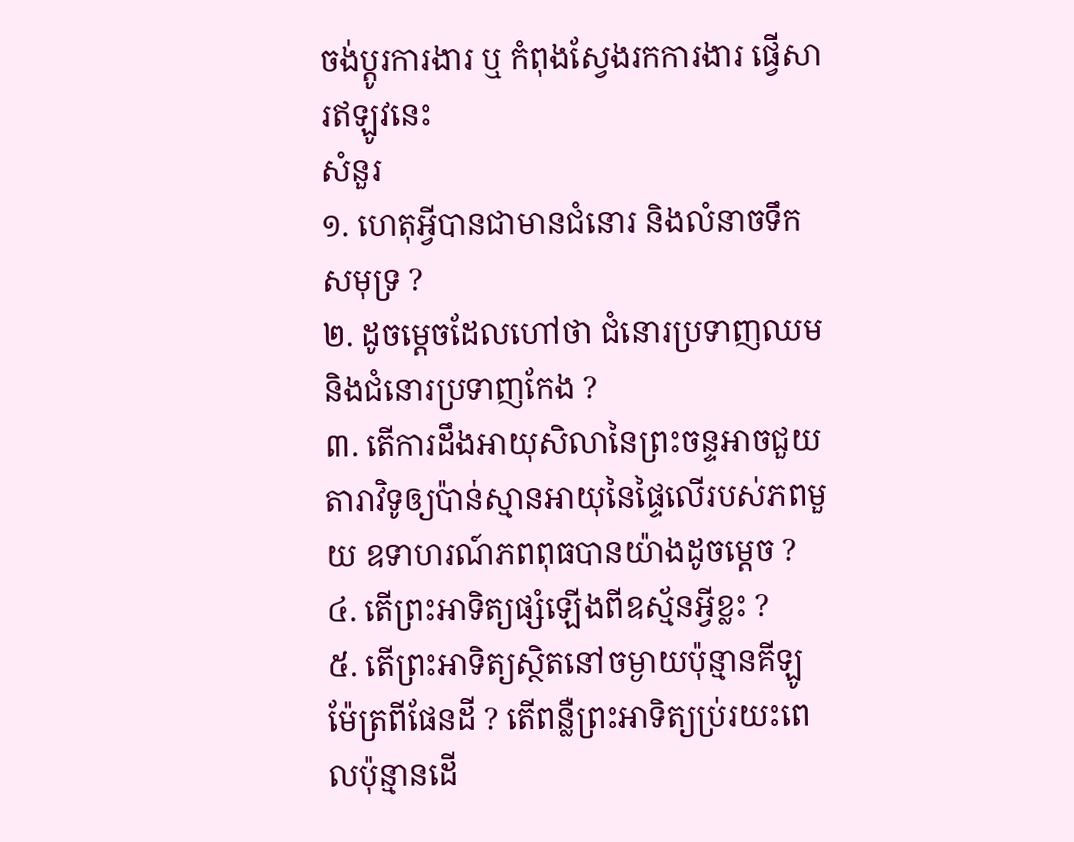ចង់ប្តូរការងារ ឬ កំពុងស្វែងរកការងារ ផ្វើសារឥឡូវនេះ
សំនួរ
១. ហេតុអ្វីបានជាមានជំនោរ និងលំនាចទឹកសមុទ្រ ?
២. ដូចម្តេចដែលហៅថា ជំនោរប្រទាញឈម និងជំនោរប្រទាញកែង ?
៣. តើការដឹងអាយុសិលានៃព្រះចន្ទអាចជួយតារាវិទូឲ្យប៉ាន់ស្មានអាយុនៃផ្ទៃលើរបស់ភពមួយ ឧទាហរណ៍ភពពុធបានយ៉ាងដូចម្តេច ?
៤. តើព្រះអាទិត្យផ្សំឡើងពីឧស្ម័នអ្វីខ្លះ ?
៥. តើព្រះអាទិត្យស្ថិតនៅចម្ងាយប៉ុន្មានគីឡូម៉ែត្រពីផែនដី ? តើពន្លឺព្រះអាទិត្យប្រ់រយះពេលប៉ុន្មានដើ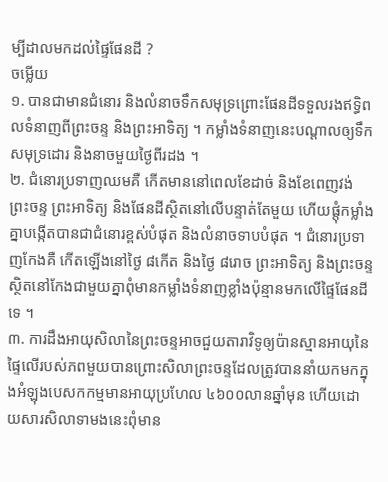ម្បីដាលមកដល់ផ្ទៃផែនដី ?
ចម្លើយ
១. បានជាមានជំនោរ និងលំនាចទឹកសមុទ្រព្រោះផែនដីទទួលរងឥទ្ធិពលទំនាញពីព្រះចន្ទ និងព្រះអាទិត្យ ។ កម្លាំងទំនាញនេះបណ្តាលឲ្យទឹកសមុទ្រដោរ និងនាចមួយថ្ងៃពីរដង ។
២. ជំនោរប្រទាញឈមគឺ កើតមាននៅពេលខែដាច់ និងខែពេញវង់ ព្រះចន្ទ ព្រះអាទិត្យ និងផែនដីស្ថិតនៅលើបន្ទាត់តែមួយ ហើយផ្តុំកម្លាំងគ្នាបង្កើតបានជាជំនោរខ្ពស់បំផុត និងលំនាចទាបបំផុត ។ ជំនោរប្រទាញកែងគឺ កើតឡើងនៅថ្ងៃ ៨កើត និងថ្ងៃ ៨រោច ព្រះអាទិត្យ និងព្រះចន្ទស្ថិតនៅកែងជាមួយគ្នាពុំមានកម្លាំងទំនាញខ្លាំងប៉ុន្មានមកលើផ្ទៃផែនដីទេ ។
៣. ការដឹងអាយុសិលានៃព្រះចន្ទអាចជួយតារាវិទូឲ្យប៉ានស្មានអាយុនៃផ្ទៃលើរបស់ភពមួយបានព្រោះសិលាព្រះចន្ទដែលត្រូវបាននាំយកមកក្នុងអំឡុងបេសកកម្មមានអាយុប្រហែល ៤៦០០លានឆ្នាំមុន ហើយដោយសារសិលាទាមងនេះពុំមាន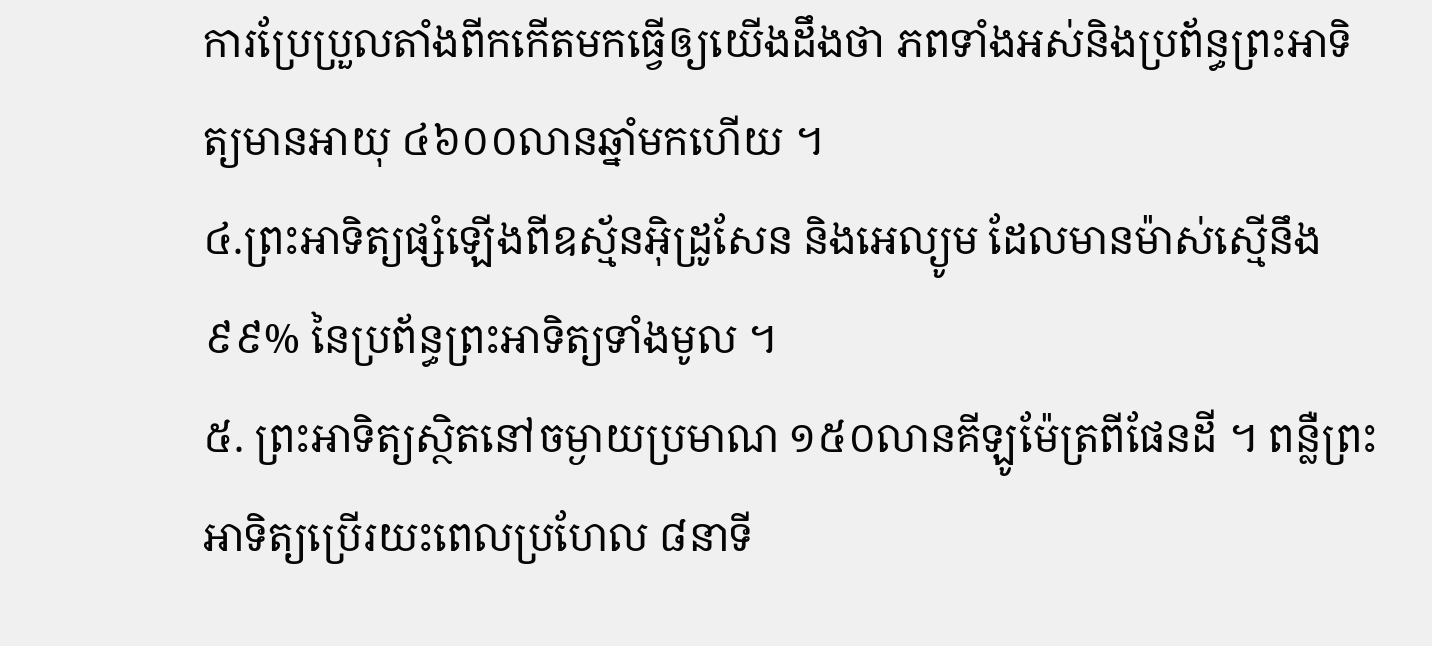ការប្រែប្រួលតាំងពីកកើតមកធ្វើឲ្យយើងដឹងថា ភពទាំងអស់និងប្រព័ន្ធព្រះអាទិត្យមានអាយុ ៤៦០០លានឆ្នាំមកហើយ ។
៤.ព្រះអាទិត្យផ្សំឡើងពីឧស្ម័នអ៊ិដ្រូសែន និងអេល្យូម ដែលមានម៉ាស់ស្មើនឹង ៩៩% នៃប្រព័ន្ធព្រះអាទិត្យទាំងមូល ។
៥. ព្រះអាទិត្យស្ថិតនៅចម្ងាយប្រមាណ ១៥០លានគីឡូម៉ែត្រពីផែនដី ។ ពន្លឺព្រះអាទិត្យប្រើរយះពេលប្រហែល ៨នាទី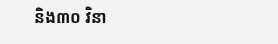និង៣០ វិនា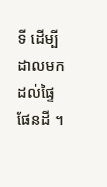ទី ដើម្បីដាលមកដល់ផ្ទៃផែនដី ។